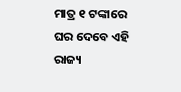ମାତ୍ର ୧ ଟଙ୍କାରେ ଘର ଦେବେ ଏହି ରାଜ୍ୟ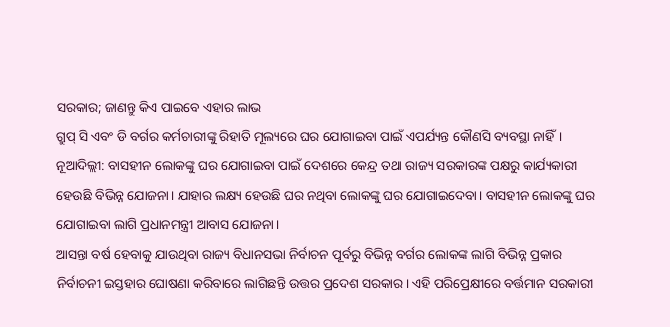ସରକାର; ଜାଣନ୍ତୁ କିଏ ପାଇବେ ଏହାର ଲାଭ
ଗ୍ରୁପ୍ ସି ଏବଂ ଡି ବର୍ଗର କର୍ମଚାରୀଙ୍କୁ ରିହାତି ମୂଲ୍ୟରେ ଘର ଯୋଗାଇବା ପାଇଁ ଏପର୍ଯ୍ୟନ୍ତ କୌଣସି ବ୍ୟବସ୍ଥା ନାହିଁ।
ନୂଆଦିଲ୍ଲୀ: ବାସହୀନ ଲୋକଙ୍କୁ ଘର ଯୋଗାଇବା ପାଇଁ ଦେଶରେ କେନ୍ଦ୍ର ତଥା ରାଜ୍ୟ ସରକାରଙ୍କ ପକ୍ଷରୁ କାର୍ଯ୍ୟକାରୀ ହେଉଛି ବିଭିନ୍ନ ଯୋଜନା। ଯାହାର ଲକ୍ଷ୍ୟ ହେଉଛି ଘର ନଥିବା ଲୋକଙ୍କୁ ଘର ଯୋଗାଇଦେବା। ବାସହୀନ ଲୋକଙ୍କୁ ଘର ଯୋଗାଇବା ଲାଗି ପ୍ରଧାନମନ୍ତ୍ରୀ ଆବାସ ଯୋଜନା।
ଆସନ୍ତା ବର୍ଷ ହେବାକୁ ଯାଉଥିବା ରାଜ୍ୟ ବିଧାନସଭା ନିର୍ବାଚନ ପୂର୍ବରୁ ବିଭିନ୍ନ ବର୍ଗର ଲୋକଙ୍କ ଲାଗି ବିଭିନ୍ନ ପ୍ରକାର ନିର୍ବାଚନୀ ଇସ୍ତହାର ଘୋଷଣା କରିବାରେ ଲାଗିଛନ୍ତି ଉତ୍ତର ପ୍ରଦେଶ ସରକାର। ଏହି ପରିପ୍ରେକ୍ଷୀରେ ବର୍ତ୍ତମାନ ସରକାରୀ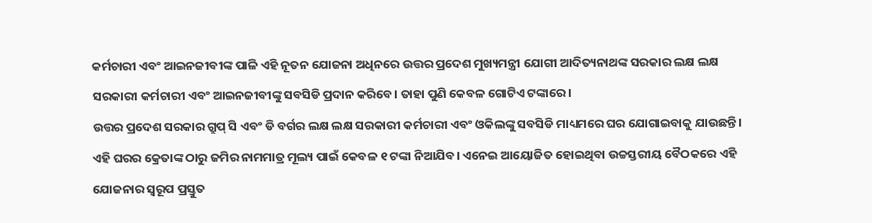କର୍ମଚାରୀ ଏବଂ ଆଇନଜୀବୀଙ୍କ ପାଳି ଏହି ନୂତନ ଯୋଜନା ଅଧିନରେ ଉତ୍ତର ପ୍ରଦେଶ ମୁଖ୍ୟମନ୍ତ୍ରୀ ଯୋଗୀ ଆଦିତ୍ୟନାଥଙ୍କ ସରକାର ଲକ୍ଷ ଲକ୍ଷ ସରକାରୀ କର୍ମଚାରୀ ଏବଂ ଆଇନଜୀବୀଙ୍କୁ ସବସିଡି ପ୍ରଦାନ କରିବେ। ତାହା ପୁଣି କେବଳ ଗୋଟିଏ ଟଙ୍କାରେ।
ଉତ୍ତର ପ୍ରଦେଶ ସରକାର ଗ୍ରୁପ୍ ସି ଏବଂ ଡି ବର୍ଗର ଲକ୍ଷ ଲକ୍ଷ ସରକାରୀ କର୍ମଚାରୀ ଏବଂ ଓକିଲଙ୍କୁ ସବସିଡି ମାଧ୍ୟମରେ ଘର ଯୋଗାଇବାକୁ ଯାଉଛନ୍ତି। ଏହି ଘରର କ୍ରେତାଙ୍କ ଠାରୁ ଜମିର ନାମମାତ୍ର ମୂଲ୍ୟ ପାଇଁ କେବଳ ୧ ଟଙ୍କା ନିଆଯିବ। ଏନେଇ ଆୟୋଜିତ ହୋଇଥିବା ଉଚ୍ଚସ୍ତରୀୟ ବୈଠକରେ ଏହି ଯୋଜନାର ସ୍ୱରୂପ ପ୍ରସ୍ତୁତ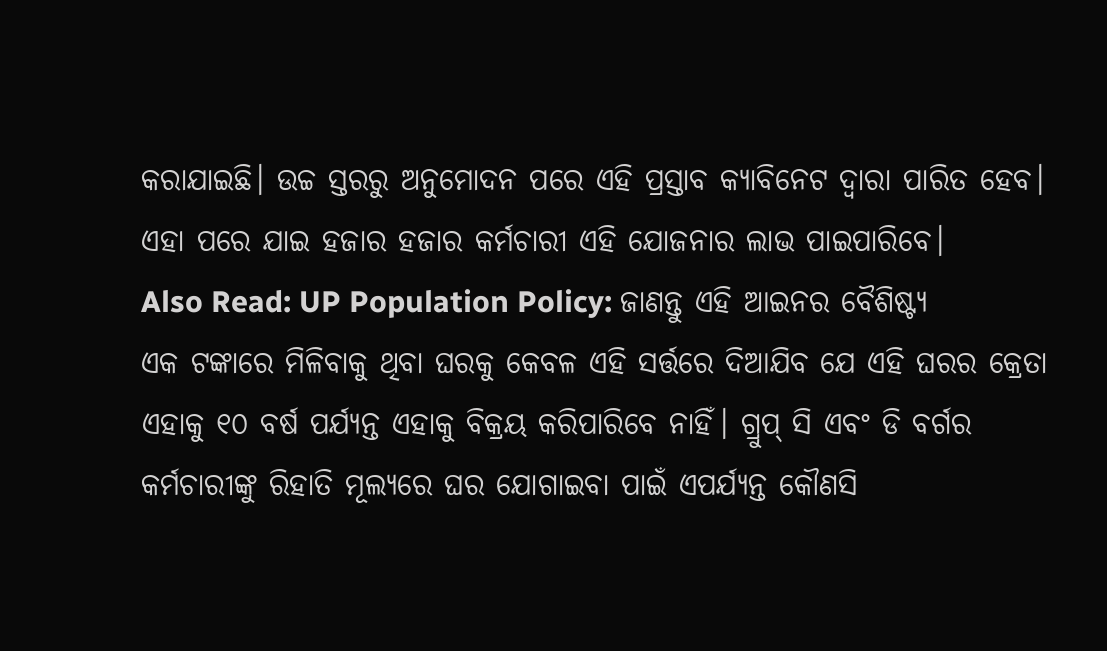କରାଯାଇଛି। ଉଚ୍ଚ ସ୍ତରରୁ ଅନୁମୋଦନ ପରେ ଏହି ପ୍ରସ୍ତାବ କ୍ୟାବିନେଟ ଦ୍ୱାରା ପାରିତ ହେବ। ଏହା ପରେ ଯାଇ ହଜାର ହଜାର କର୍ମଚାରୀ ଏହି ଯୋଜନାର ଲାଭ ପାଇପାରିବେ।
Also Read: UP Population Policy: ଜାଣନ୍ତୁ ଏହି ଆଇନର ବୈଶିଷ୍ଟ୍ୟ
ଏକ ଟଙ୍କାରେ ମିଳିବାକୁ ଥିବା ଘରକୁ କେବଳ ଏହି ସର୍ତ୍ତରେ ଦିଆଯିବ ଯେ ଏହି ଘରର କ୍ରେତା ଏହାକୁ ୧୦ ବର୍ଷ ପର୍ଯ୍ୟନ୍ତ ଏହାକୁ ବିକ୍ରୟ କରିପାରିବେ ନାହିଁ। ଗ୍ରୁପ୍ ସି ଏବଂ ଡି ବର୍ଗର କର୍ମଚାରୀଙ୍କୁ ରିହାତି ମୂଲ୍ୟରେ ଘର ଯୋଗାଇବା ପାଇଁ ଏପର୍ଯ୍ୟନ୍ତ କୌଣସି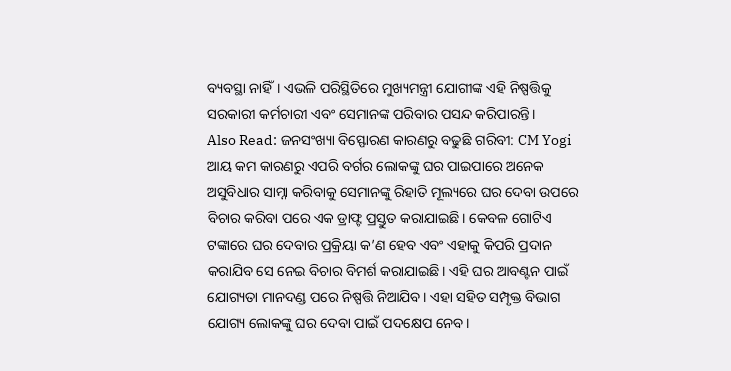ବ୍ୟବସ୍ଥା ନାହିଁ। ଏଭଳି ପରିସ୍ଥିତିରେ ମୁଖ୍ୟମନ୍ତ୍ରୀ ଯୋଗୀଙ୍କ ଏହି ନିଷ୍ପତ୍ତିକୁ ସରକାରୀ କର୍ମଚାରୀ ଏବଂ ସେମାନଙ୍କ ପରିବାର ପସନ୍ଦ କରିପାରନ୍ତି।
Also Read: ଜନସଂଖ୍ୟା ବିସ୍ଫୋରଣ କାରଣରୁ ବଢୁଛି ଗରିବୀ: CM Yogi
ଆୟ କମ କାରଣରୁ ଏପରି ବର୍ଗର ଲୋକଙ୍କୁ ଘର ପାଇପାରେ ଅନେକ ଅସୁବିଧାର ସାମ୍ନା କରିବାକୁ ସେମାନଙ୍କୁ ରିହାତି ମୂଲ୍ୟରେ ଘର ଦେବା ଉପରେ ବିଚାର କରିବା ପରେ ଏକ ଡ୍ରାଫ୍ଟ ପ୍ରସ୍ତୁତ କରାଯାଇଛି। କେବଳ ଗୋଟିଏ ଟଙ୍କାରେ ଘର ଦେବାର ପ୍ରକ୍ରିୟା କ’ଣ ହେବ ଏବଂ ଏହାକୁ କିପରି ପ୍ରଦାନ କରାଯିବ ସେ ନେଇ ବିଚାର ବିମର୍ଶ କରାଯାଇଛି। ଏହି ଘର ଆବଣ୍ଟନ ପାଇଁ ଯୋଗ୍ୟତା ମାନଦଣ୍ଡ ପରେ ନିଷ୍ପତ୍ତି ନିଆଯିବ। ଏହା ସହିତ ସମ୍ପୃକ୍ତ ବିଭାଗ ଯୋଗ୍ୟ ଲୋକଙ୍କୁ ଘର ଦେବା ପାଇଁ ପଦକ୍ଷେପ ନେବ।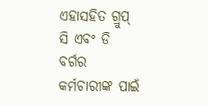ଏହାସହିତ ଗ୍ରୁପ୍ ସି ଏବଂ ଡି ବର୍ଗର କର୍ମଚାରୀଙ୍କ ପାଇଁ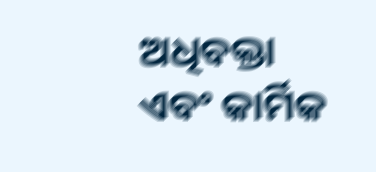ଅଧିବକ୍ତା ଏବଂ କାର୍ମିକ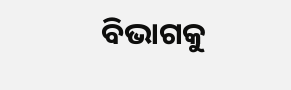ବିଭାଗକୁ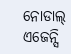ନୋଡାଲ୍ ଏଜେନ୍ସି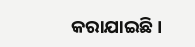କରାଯାଇଛି।